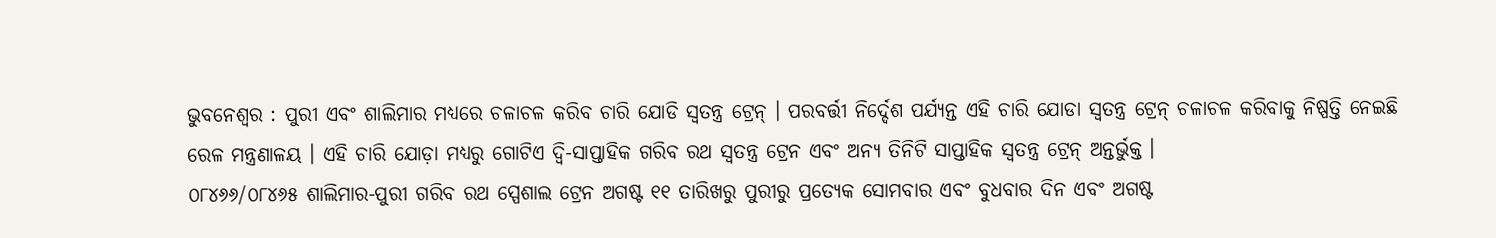ଭୁବନେଶ୍ବର : ପୁରୀ ଏବଂ ଶାଲିମାର ମଧ୍ୟରେ ଚଳାଚଳ କରିବ ଚାରି ଯୋଡି ସ୍ବତନ୍ତ୍ର ଟ୍ରେନ୍ । ପରବର୍ତ୍ତୀ ନିର୍ଦ୍ଦେଶ ପର୍ଯ୍ୟନ୍ତ ଏହି ଚାରି ଯୋଡା ସ୍ବତନ୍ତ୍ର ଟ୍ରେନ୍ ଚଳାଚଳ କରିବାକୁ ନିଷ୍ପତ୍ତି ନେଇଛି ରେଳ ମନ୍ତ୍ରଣାଳୟ । ଏହି ଚାରି ଯୋଡ଼ା ମଧ୍ୟରୁ ଗୋଟିଏ ଦ୍ୱି-ସାପ୍ତାହିକ ଗରିବ ରଥ ସ୍ବତନ୍ତ୍ର ଟ୍ରେନ ଏବଂ ଅନ୍ୟ ତିନିଟି ସାପ୍ତାହିକ ସ୍ବତନ୍ତ୍ର ଟ୍ରେନ୍ ଅନ୍ତର୍ଭୁକ୍ତ ।
୦୮୪୬୬/୦୮୪୬୫ ଶାଲିମାର-ପୁରୀ ଗରିବ ରଥ ସ୍ପେଶାଲ ଟ୍ରେନ ଅଗଷ୍ଟ ୧୧ ତାରିଖରୁ ପୁରୀରୁ ପ୍ରତ୍ୟେକ ସୋମବାର ଏବଂ ବୁଧବାର ଦିନ ଏବଂ ଅଗଷ୍ଟ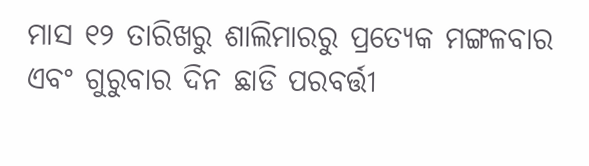ମାସ ୧୨ ତାରିଖରୁ ଶାଲିମାରରୁ ପ୍ରତ୍ୟେକ ମଙ୍ଗଳବାର ଏବଂ ଗୁରୁବାର ଦିନ ଛାଡି ପରବର୍ତ୍ତୀ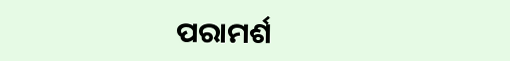ପରାମର୍ଶ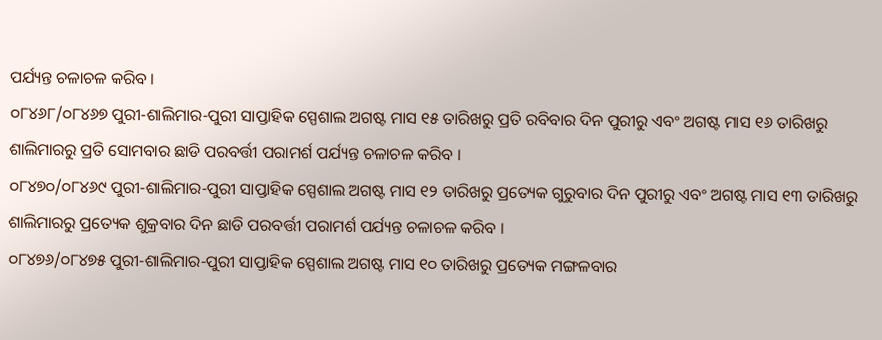ପର୍ଯ୍ୟନ୍ତ ଚଳାଚଳ କରିବ ।
୦୮୪୬୮/୦୮୪୬୭ ପୁରୀ-ଶାଲିମାର-ପୁରୀ ସାପ୍ତାହିକ ସ୍ପେଶାଲ ଅଗଷ୍ଟ ମାସ ୧୫ ତାରିଖରୁ ପ୍ରତି ରବିବାର ଦିନ ପୁରୀରୁ ଏବଂ ଅଗଷ୍ଟ ମାସ ୧୬ ତାରିଖରୁ ଶାଲିମାରରୁ ପ୍ରତି ସୋମବାର ଛାଡି ପରବର୍ତ୍ତୀ ପରାମର୍ଶ ପର୍ଯ୍ୟନ୍ତ ଚଳାଚଳ କରିବ ।
୦୮୪୭୦/୦୮୪୬୯ ପୁରୀ-ଶାଲିମାର-ପୁରୀ ସାପ୍ତାହିକ ସ୍ପେଶାଲ ଅଗଷ୍ଟ ମାସ ୧୨ ତାରିଖରୁ ପ୍ରତ୍ୟେକ ଗୁରୁବାର ଦିନ ପୁରୀରୁ ଏବଂ ଅଗଷ୍ଟ ମାସ ୧୩ ତାରିଖରୁ ଶାଲିମାରରୁ ପ୍ରତ୍ୟେକ ଶୁକ୍ରବାର ଦିନ ଛାଡି ପରବର୍ତ୍ତୀ ପରାମର୍ଶ ପର୍ଯ୍ୟନ୍ତ ଚଳାଚଳ କରିବ ।
୦୮୪୭୬/୦୮୪୭୫ ପୁରୀ-ଶାଲିମାର-ପୁରୀ ସାପ୍ତାହିକ ସ୍ପେଶାଲ ଅଗଷ୍ଟ ମାସ ୧୦ ତାରିଖରୁ ପ୍ରତ୍ୟେକ ମଙ୍ଗଳବାର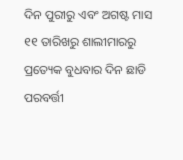ଦିନ ପୁରୀରୁ ଏବଂ ଅଗଷ୍ଟ ମାସ ୧୧ ତାରିଖରୁ ଶାଲୀମାରରୁ ପ୍ରତ୍ୟେକ ବୁଧବାର ଦିନ ଛାଡି ପରବର୍ତ୍ତୀ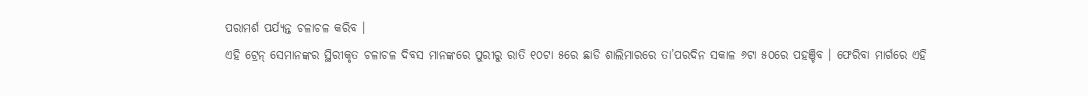ପରାମର୍ଶ ପର୍ଯ୍ୟନ୍ତ ଚଳାଚଳ କରିବ ।
ଏହି ଟ୍ରେନ୍ ସେମାନଙ୍କର ସ୍ଥିରୀକୃତ ଚଳାଚଳ ଦିବସ ମାନଙ୍କରେ ପୁରୀରୁ ରାତି ୧୦ଟା ୫ରେ ଛାଡି ଶାଲିମାରରେ ତା’ପରଦିନ ସକାଳ ୬ଟା ୫୦ରେ ପହଞ୍ଚିବ । ଫେରିବା ମାର୍ଗରେ ଏହି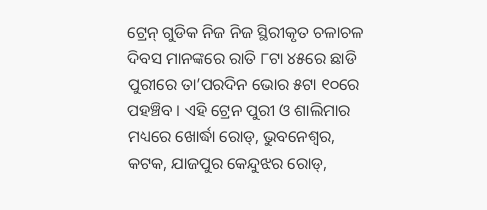ଟ୍ରେନ୍ ଗୁଡିକ ନିଜ ନିଜ ସ୍ଥିରୀକୃତ ଚଳାଚଳ ଦିବସ ମାନଙ୍କରେ ରାତି ୮ଟା ୪୫ରେ ଛାଡି ପୁରୀରେ ତା’ପରଦିନ ଭୋର ୫ଟା ୧୦ରେ ପହଞ୍ଚିବ । ଏହି ଟ୍ରେନ ପୁରୀ ଓ ଶାଲିମାର ମଧ୍ୟରେ ଖୋର୍ଦ୍ଧା ରୋଡ୍, ଭୁବନେଶ୍ବର, କଟକ, ଯାଜପୁର କେନ୍ଦୁଝର ରୋଡ୍,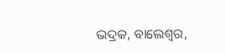ଭଦ୍ରକ, ବାଲେଶ୍ବର,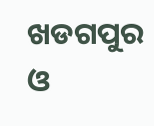ଖଡଗପୁର ଓ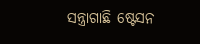ସନ୍ତ୍ରାଗାଛି ଷ୍ଟେସନ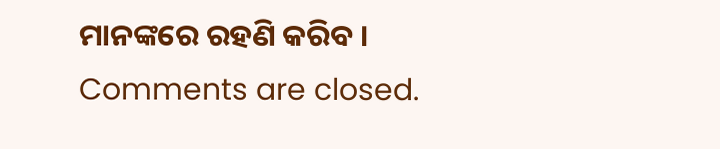ମାନଙ୍କରେ ରହଣି କରିବ ।
Comments are closed.